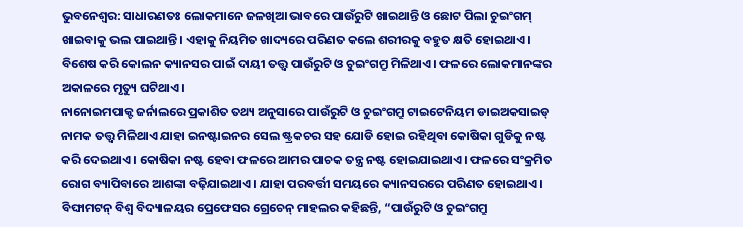ଭୁବନେଶ୍ୱର: ସାଧାରଣତଃ ଲୋକମାନେ ଜଳଖିଆ ଭାବରେ ପାଉଁରୁଟି ଖାଇଥାନ୍ତି ଓ ଛୋଟ ପିଲା ଚୁଇଂଗମ୍ ଖାଇବାକୁ ଭଲ ପାଇଥାନ୍ତି। ଏହାକୁ ନିୟମିତ ଖାଦ୍ୟରେ ପରିଣତ କଲେ ଶରୀରକୁ ବହୁତ କ୍ଷତି ହୋଇଥାଏ। ବିଶେଷ କରି କୋଲନ କ୍ୟାନସର ପାଇଁ ଦାୟୀ ତତ୍ତ୍ୱ ପାଉଁରୁଟି ଓ ଚୁଇଂଗମ୍ରୁ ମିଳିଥାଏ। ଫଳରେ ଲୋକମାନଙ୍କର ଅକାଳରେ ମୃତ୍ୟୁ ଘଟିଥାଏ।
ନାନୋଇମପାକ୍ଟ ଜର୍ନାଲରେ ପ୍ରକାଶିତ ତଥ୍ୟ ଅନୁସାରେ ପାଉଁରୁଟି ଓ ଚୁଇଂଗମ୍ରୁ ଟାଇଟେନିୟମ ଡାଇଅକସାଇଡ୍ ନାମକ ତତ୍ତ୍ୱ ମିଳିଥାଏ ଯାହା ଇନଷ୍ଟାଇନର ସେଲ ଷ୍ଟ୍ରକଚର ସହ ଯୋଡି ହୋଇ ରହିଥିବା କୋଷିକା ଗୁଡିକୁ ନଷ୍ଟ କରି ଦେଇଥାଏ। କୋଷିକା ନଷ୍ଟ ହେବା ଫଳରେ ଆମର ପାଚକ ତନ୍ତ୍ର ନଷ୍ଟ ହୋଇଯାଇଥାଏ। ଫଳରେ ସଂକ୍ରମିତ ରୋଗ ବ୍ୟାପିବାରେ ଆଶଙ୍କା ବଢ଼ିଯାଇଥାଏ। ଯାହା ପରବର୍ତ୍ତୀ ସମୟରେ କ୍ୟାନସରରେ ପରିଣତ ହୋଇଥାଏ।
ବିଙ୍ଘାମଟନ୍ ବିଶ୍ୱ ବିଦ୍ୟାଳୟର ପ୍ରେଫେସର ଗ୍ରେଚେନ୍ ମାହଲର କହିଛନ୍ତି, “ପାଉଁରୁଟି ଓ ଚୁଇଂଗମ୍ରୁ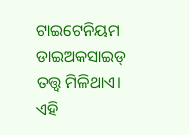ଟାଇଟେନିୟମ ଡାଇଅକସାଇଡ୍ ତତ୍ତ୍ୱ ମିଳିଥାଏ। ଏହି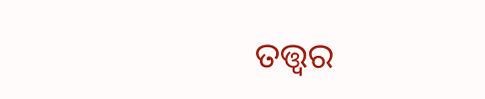ତତ୍ତ୍ୱର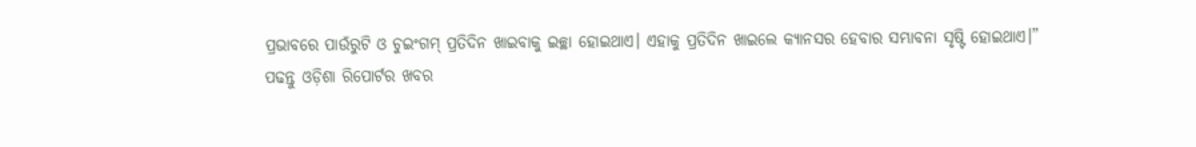ପ୍ରଭାବରେ ପାଉଁରୁଟି ଓ ଚୁଇଂଗମ୍ ପ୍ରତିଦିନ ଖାଇବାକୁ ଇଚ୍ଛା ହୋଇଥାଏ। ଏହାକୁ ପ୍ରତିଦିନ ଖାଇଲେ କ୍ୟାନସର ହେବାର ସମ୍ଭାବନା ସୃଷ୍ଟି ହୋଇଥାଏ।”
ପଢନ୍ତୁ ଓଡ଼ିଶା ରିପୋର୍ଟର ଖବର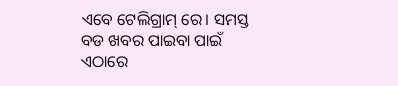ଏବେ ଟେଲିଗ୍ରାମ୍ ରେ। ସମସ୍ତ ବଡ ଖବର ପାଇବା ପାଇଁ ଏଠାରେ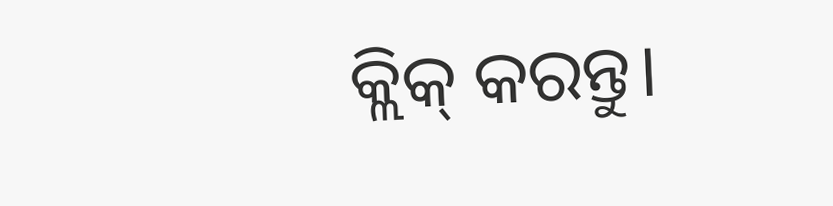କ୍ଲିକ୍ କରନ୍ତୁ।